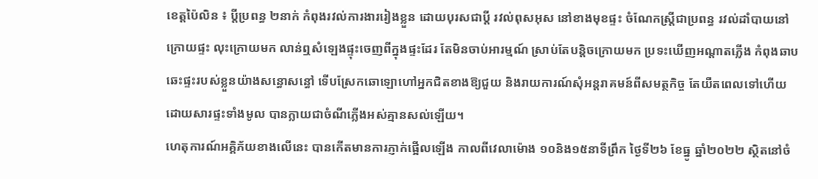ខេត្តប៉ៃលិន ៖ ប្តីប្រពន្ធ ២នាក់ កំពុងរវល់ការងាររៀងខ្លួន ដោយបុរសជាប្តី រវល់ពុសអុស នៅខាងមុខផ្ទះ ចំណែកស្ត្រីជាប្រពន្ធ រវល់ដាំបាយនៅក្រោយផ្ទះ លុះក្រោយមក លាន់ឮសំឡេងផ្ទុះចេញពីក្នុងផ្ទះដែរ តែមិនចាប់អារម្មណ៍ ស្រាប់តែបន្តិចក្រោយមក ប្រទះឃើញអណ្តាតភ្លើង កំពុងឆាបឆេះផ្ទះរបស់ខ្លួនយ៉ាងសន្ធោសន្ធៅ ទើបស្រែកឆោឡោហៅអ្នកជិតខាងឱ្យជួយ និងរាយការណ៍សុំអន្តរាគមន៍ពីសមត្ថកិច្ច តែយឺតពេលទៅហើយ ដោយសារផ្ទះទាំងមូល បានក្លាយជាចំណីភ្លើងអស់គ្មានសល់ឡើយ។
ហេតុការណ៍អគ្គិភ័យខាងលើនេះ បានកើតមានការភ្ញាក់ផ្អើលឡើង កាលពីវេលាម៉ោង ១០និង១៥នាទីព្រឹក ថ្ងៃទី២៦ ខែធ្នូ ឆ្នាំ២០២២ ស្ថិតនៅចំ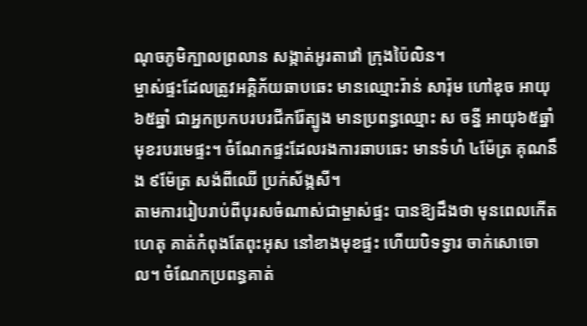ណុចភូមិក្បាលព្រលាន សង្កាត់អូរតាវៅ ក្រុងប៉ៃលិន។
ម្ចាស់ផ្ទះដែលត្រូវអគ្គិភ័យឆាបឆេះ មានឈ្មោះរ៉ាន់ សារ៉ុម ហៅឌុច អាយុ៦៥ឆ្នាំ ជាអ្នកប្រកបរបរជីករ៉ែត្បូង មានប្រពន្ធឈ្មោះ ស ចន្នី អាយុ៦៥ឆ្នាំ មុខរបរមេផ្ទះ។ ចំណែកផ្ទះដែលរងការឆាបឆេះ មានទំហំ ៤ម៉ែត្រ គុណនឹង ៩ម៉ែត្រ សង់ពីឈើ ប្រក់ស័ង្កសី។
តាមការរៀបរាប់ពីបុរសចំណាស់ជាម្ចាស់ផ្ទះ បានឱ្យដឹងថា មុនពេលកើតហេតុ គាត់កំពុងតែពុះអុស នៅខាងមុខផ្ទះ ហើយបិទទ្វារ ចាក់សោចោល។ ចំណែកប្រពន្ធគាត់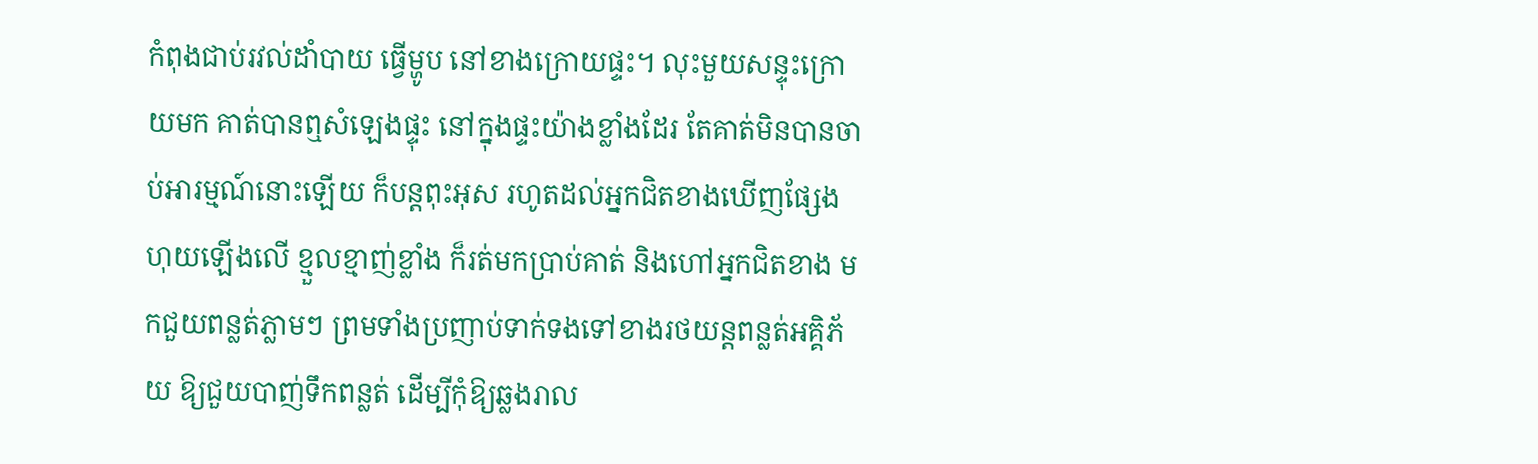កំពុងជាប់រវល់ដាំបាយ ធ្វើម្ហូប នៅខាងក្រោយផ្ទះ។ លុះមួយសន្ទុះក្រោយមក គាត់បានឮសំឡេងផ្ទុះ នៅក្នុងផ្ទះយ៉ាងខ្លាំងដែរ តែគាត់មិនបានចាប់អារម្មណ៍នោះឡើយ ក៏បន្តពុះអុស រហូតដល់អ្នកជិតខាងឃើញផ្សែងហុយឡើងលើ ខ្មួលខ្មាញ់ខ្លាំង ក៏រត់មកប្រាប់គាត់ និងហៅអ្នកជិតខាង មកជួយពន្លត់ភ្លាមៗ ព្រមទាំងប្រញាប់ទាក់ទងទៅខាងរថយន្តពន្លត់អគ្គិភ័យ ឱ្យជួយបាញ់ទឹកពន្លត់ ដើម្បីកុំឱ្យឆ្លងរាល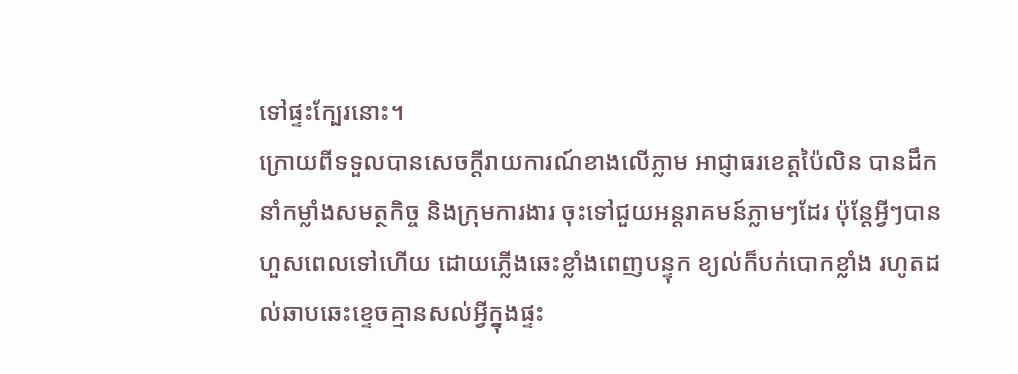ទៅផ្ទះក្បែរនោះ។
ក្រោយពីទទួលបានសេចក្តីរាយការណ៍ខាងលើភ្លាម អាជ្ញាធរខេត្តប៉ៃលិន បានដឹកនាំកម្លាំងសមត្ថកិច្ច និងក្រុមការងារ ចុះទៅជួយអន្តរាគមន៍ភ្លាមៗដែរ ប៉ុន្តែអ្វីៗបានហួសពេលទៅហើយ ដោយភ្លើងឆេះខ្លាំងពេញបន្ទុក ខ្យល់ក៏បក់បោកខ្លាំង រហូតដល់ឆាបឆេះខ្ទេចគ្មានសល់អ្វីក្នុងផ្ទះ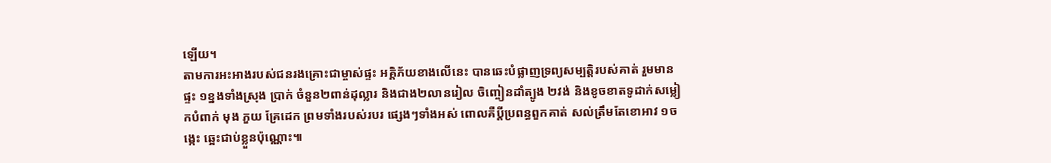ឡើយ។
តាមការអះអាងរបស់ជនរងគ្រោះជាម្ចាស់ផ្ទះ អគ្គិភ័យខាងលើនេះ បានឆេះបំផ្លាញទ្រព្យសម្បត្តិរបស់គាត់ រួមមាន ផ្ទះ ១ខ្នងទាំងស្រុង ប្រាក់ ចំនួន២ពាន់ដុល្លារ និងជាង២លានរៀល ចិញ្ចៀនដាំត្បូង ២វង់ និងខូចខាតទូដាក់សម្លៀកបំពាក់ មុង ភួយ គ្រែដេក ព្រមទាំងរបស់របរ ផ្សេងៗទាំងអស់ ពោលគឺប្តីប្រពន្ធពួកគាត់ សល់ត្រឹមតែខោអាវ ១ចង្កេះ ឆ្អេះជាប់ខ្លួនប៉ុណ្ណោះ៕